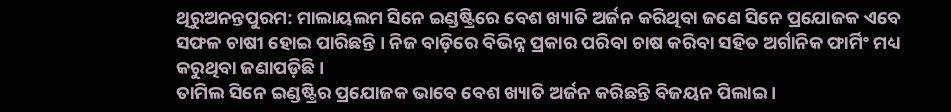ଥିରୁଅନନ୍ତପୁରମ: ମାଲାୟଲମ ସିନେ ଇଣ୍ଡଷ୍ଟ୍ରିରେ ବେଶ ଖ୍ୟାତି ଅର୍ଜନ କରିଥିବା ଜଣେ ସିନେ ପ୍ରଯୋଜକ ଏବେ ସଫଳ ଚାଷୀ ହୋଇ ପାରିଛନ୍ତି । ନିଜ ବାଡ଼ିରେ ବିଭିନ୍ନ ପ୍ରକାର ପରିବା ଚାଷ କରିବା ସହିତ ଅର୍ଗାନିକ ଫାର୍ମିଂ ମଧ୍ୟ କରୁଥିବା ଜଣାପଡ଼ିଛି ।
ତାମିଲ ସିନେ ଇଣ୍ଡଷ୍ଟ୍ରିର ପ୍ରଯୋଜକ ଭାବେ ବେଶ ଖ୍ୟାତି ଅର୍ଜନ କରିଛନ୍ତି ବିଜୟନ ପିଲାଇ ।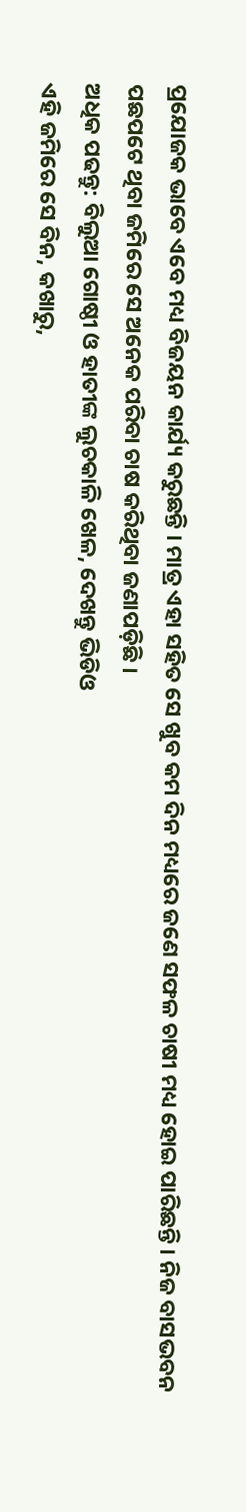ପ୍ରଯୋଜକ ଭାବେ ଏବେ ମଧ୍ୟ ବିଜୟନ କାର୍ଯ୍ୟ କରୁଛନ୍ତି । ମାତ୍ର ଏହା ସହିତ ସେ ଖୁବ କମ ଦିନ ମଧ୍ୟରେ ଜଣେ ସଫଳ ଚାଷୀ ମଧ୍ୟ ହୋଇ ପାରିଛନ୍ତି । ନିଜ ବାସଭବନ ପଛପଟେ ଥିବା ଜମିରେ ସେ ଅନେକ ପରିବା ଚାଷ କରିଥିବା ଜଣାପଡ଼ିଛି ।
ଅଧିକ ପଢନ୍ତୁ: ବିଲୁଆ ଗୋଷ୍ଠୀ ଓ ହାତୀଙ୍କ ଲୁଚକାଳି ଖେଳ, ଦେଖନ୍ତୁ ଭିଡିଓ
ଏହି ଜମିରେ ସେ ବିନ, କଖାରୁ,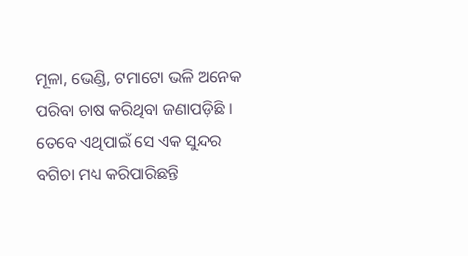ମୂଳା, ଭେଣ୍ଡି, ଟମାଟୋ ଭଳି ଅନେକ ପରିବା ଚାଷ କରିଥିବା ଜଣାପଡ଼ିଛି । ତେବେ ଏଥିପାଇଁ ସେ ଏକ ସୁନ୍ଦର ବଗିଚା ମଧ୍ୟ କରିପାରିଛନ୍ତି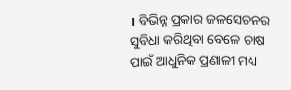। ବିଭିନ୍ନ ପ୍ରକାର ଜଳସେଚନର ସୁବିଧା କରିଥିବା ବେଳେ ଚାଷ ପାଇଁ ଆଧୁନିକ ପ୍ରଣାଳୀ ମଧ୍ୟ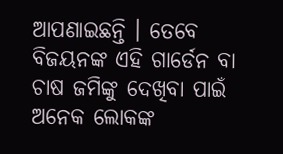ଆପଣାଇଛନ୍ତି । ତେବେ ବିଜୟନଙ୍କ ଏହି ଗାର୍ଡେନ ବା ଚାଷ ଜମିଙ୍କୁ ଦେଖିବା ପାଇଁ ଅନେକ ଲୋକଙ୍କ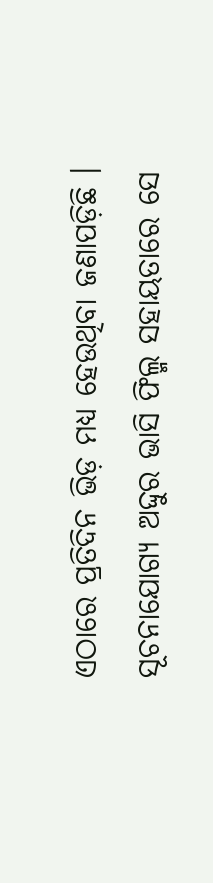ଏଠାରେ ପ୍ରତିଦିନ ଭିଡ଼ ମଧ୍ୟ ହେଉଥିବା ଜଣାପଡ଼ିଛି ।
ସୂଚନାଯୋଗ୍ୟ ଅଦ୍ଦୁର ଭାସି ଫିଲ୍ମ ସହାୟତାରେ ସେ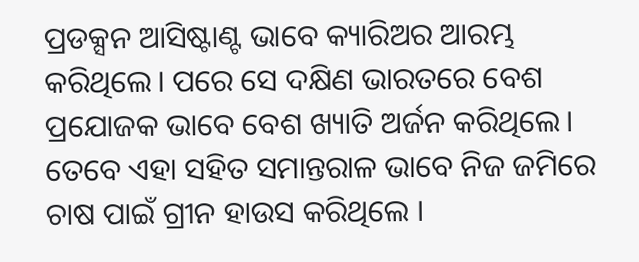ପ୍ରଡକ୍ସନ ଆସିଷ୍ଟାଣ୍ଟ ଭାବେ କ୍ୟାରିଅର ଆରମ୍ଭ କରିଥିଲେ। ପରେ ସେ ଦକ୍ଷିଣ ଭାରତରେ ବେଶ ପ୍ରଯୋଜକ ଭାବେ ବେଶ ଖ୍ୟାତି ଅର୍ଜନ କରିଥିଲେ। ତେବେ ଏହା ସହିତ ସମାନ୍ତରାଳ ଭାବେ ନିଜ ଜମିରେ ଚାଷ ପାଇଁ ଗ୍ରୀନ ହାଉସ କରିଥିଲେ ।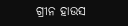ଗ୍ରୀନ ହାଉସ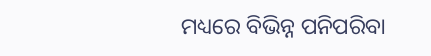ମଧ୍ୟରେ ବିଭିନ୍ନ ପନିପରିବା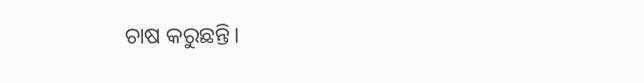ଚାଷ କରୁଛନ୍ତି।